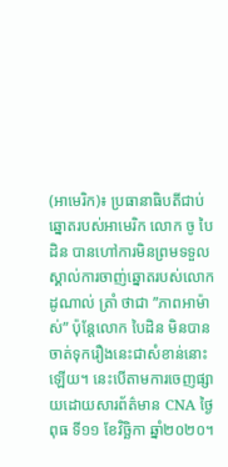(អាមេរិក)៖ ប្រធានាធិបតីជាប់ឆ្នោតរបស់អាមេរិក លោក ចូ បៃដិន បានហៅការមិនព្រមទទួលស្គាល់ការចាញ់ឆ្នោតរបស់លោក ដូណាល់ ត្រាំ ថាជា ”ភាពអាម៉ាស់” ប៉ុន្តែលោក បៃដិន មិនបានចាត់ទុករឿងនេះជាសំខាន់នោះឡើយ។ នេះបើតាមការចេញផ្សាយដោយសារព័ត៌មាន CNA ថ្ងៃពុធ ទី១១ ខែវិច្ឆិកា ឆ្នាំ២០២០។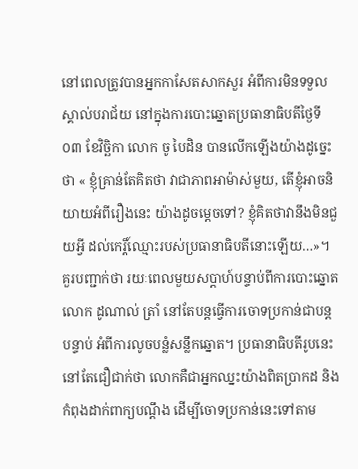នៅពេលត្រូវបានអ្នកកាសែតសាកសួរ អំពីការមិនទទួលស្គាល់បរាជ័យ នៅក្នុងការបោះឆ្នោតប្រធានាធិបតីថ្ងៃទី០៣ ខែវិច្ឆិកា លោក ចូ បៃដិន បានលើកឡើងយ៉ាងដូច្នេះថា « ខ្ញុំគ្រាន់តែគិតថា វាជាភាពអាម៉ាស់មួយ, តើខ្ញុំអាចនិយាយអំពីរឿងនេះ យ៉ាងដូចម្តេចទៅ? ខ្ញុំគិតថាវានឹងមិនជួយអ្វី ដល់កេរ្តិ៍ឈ្មោះរបស់ប្រធានាធិបតីនោះឡើយ…»។
គួរបញ្ជាក់ថា រយៈពេលមួយសប្តាហ៍បន្ទាប់ពីការបោះឆ្នោត លោក ដូណាល់ ត្រាំ នៅតែបន្តធ្វើការចោទប្រកាន់ជាបន្តបន្ទាប់ អំពីការលូចបន្លំសន្លឹកឆ្នោត។ ប្រធានាធិបតីរូបនេះ នៅតែជឿជាក់ថា លោកគឺជាអ្នកឈ្នះយ៉ាងពិតប្រាកដ និងកំពុងដាក់ពាក្យបណ្តឹង ដើម្បីចោទប្រកាន់នេះទៅតាម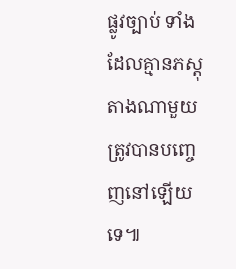ផ្លូវច្បាប់ ទាំងដែលគ្មានភស្តុតាងណាមួយ ត្រូវបានបញ្ចេញនៅឡើយទេ៕